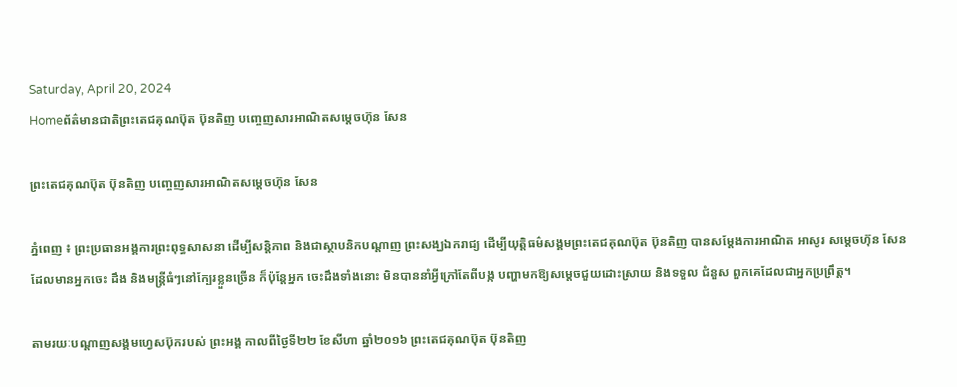Saturday, April 20, 2024
Homeព័ត៌មានជាតិព្រះតេជគុណប៊ុត ប៊ុនតិញ បញ្ចេញសារអាណិតសម្តេចហ៊ុន សែន

ព្រះតេជគុណប៊ុត ប៊ុនតិញ បញ្ចេញសារអាណិតសម្តេចហ៊ុន សែន

ភ្នំពេញ ៖ ព្រះប្រធានអង្គការព្រះពុទ្ធសាសនា ដើម្បីសន្តិភាព និងជាស្ថាបនិកបណ្តាញ ព្រះសង្ឃឯករាជ្យ ដើម្បីយុត្តិធម៌សង្គមព្រះតេជគុណប៊ុត ប៊ុនតិញ បានសម្តែងការអាណិត អាសូរ សម្តេចហ៊ុន សែន ដែលមានអ្នកចេះ ដឹង និងមន្ត្រីធំៗនៅក្បែរខ្លួនច្រើន ក៏ប៉ុន្តែអ្នក ចេះដឹងទាំងនោះ មិនបាននាំអ្វីក្រៅតែពីបង្ក បញ្ហាមកឱ្យសម្តេចជួយដោះស្រាយ និងទទួល ជំនួស ពួកគេដែលជាអ្នកប្រព្រឹត្ត។

តាមរយៈបណ្តាញសង្គមហ្វេសប៊ុករបស់ ព្រះអង្គ កាលពីថ្ងៃទី២២ ខែសីហា ឆ្នាំ២០១៦ ព្រះតេជគុណប៊ុត ប៊ុនតិញ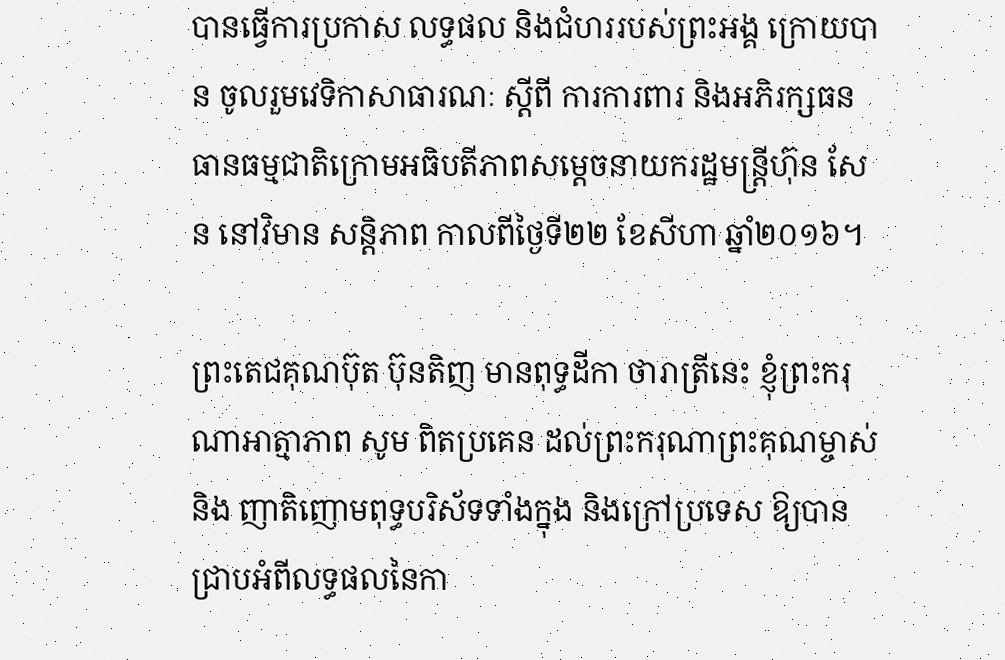បានធ្វើការប្រកាស លទ្ធផល និងជំហររបស់ព្រះអង្គ ក្រោយបាន ចូលរួមវេទិកាសាធារណៈ ស្តីពី ការការពារ និងអភិរក្សធនធានធម្មជាតិក្រោមអធិបតីភាពសម្តេចនាយករដ្ឋមន្ត្រីហ៊ុន សែន នៅវិមាន សន្តិភាព កាលពីថ្ងៃទី២២ ខែសីហា ឆ្នាំ២០១៦។

ព្រះតេជគុណប៊ុត ប៊ុនតិញ មានពុទ្ធដីកា ថារាត្រីនេះ ខ្ញុំព្រះករុណាអាត្មាភាព សូម ពិតប្រគេន ដល់ព្រះករុណាព្រះគុណម្ចាស់ និង ញាតិញោមពុទ្ធបរិស័ទទាំងក្នុង និងក្រៅប្រទេស ឱ្យបានជ្រាបអំពីលទ្ធផលនៃកា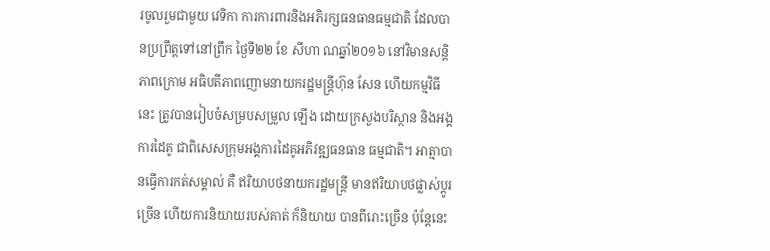រចូលរួមជាមួយ វេទិកា ការការពារនិងអភិរក្សធនធានធម្មជាតិ ដែលបានប្រព្រឹត្តទៅនៅព្រឹក ថ្ងៃទី២២ ខែ សីហា ណឆ្នាំ២០១៦ នៅវិមានសន្តិភាពក្រោម អធិបតីភាពញោមនាយករដ្ឋមន្ត្រីហ៊ុន សែន ហើយកម្មវិធីនេះ ត្រូវបានរៀបចំសម្របសម្រួល ឡើង ដោយក្រសួងបរិស្ថាន និងអង្គការដៃគូ ជាពិសេសក្រុមអង្គការដៃគូអភិវឌ្ឍធនធាន ធម្មជាតិ។ អាត្មាបានធ្វើការកត់សម្គាល់ គឺ ឥរិយាបថនាយករដ្ឋមន្ត្រី មានឥរិយាបថផ្លាស់ប្តូរច្រើន ហើយការនិយាយរបស់គាត់ ក៏និយាយ បានពីរោះច្រើន ប៉ុន្តែនេះ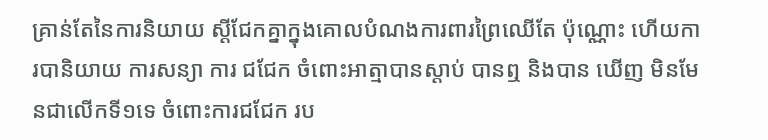គ្រាន់តែនៃការនិយាយ ស្តីជែកគ្នាក្នុងគោលបំណងការពារព្រៃឈើតែ ប៉ុណ្ណោះ ហើយការបានិយាយ ការសន្យា ការ ជជែក ចំពោះអាត្មាបានស្តាប់ បានឮ និងបាន ឃើញ មិនមែនជាលើកទី១ទេ ចំពោះការជជែក រប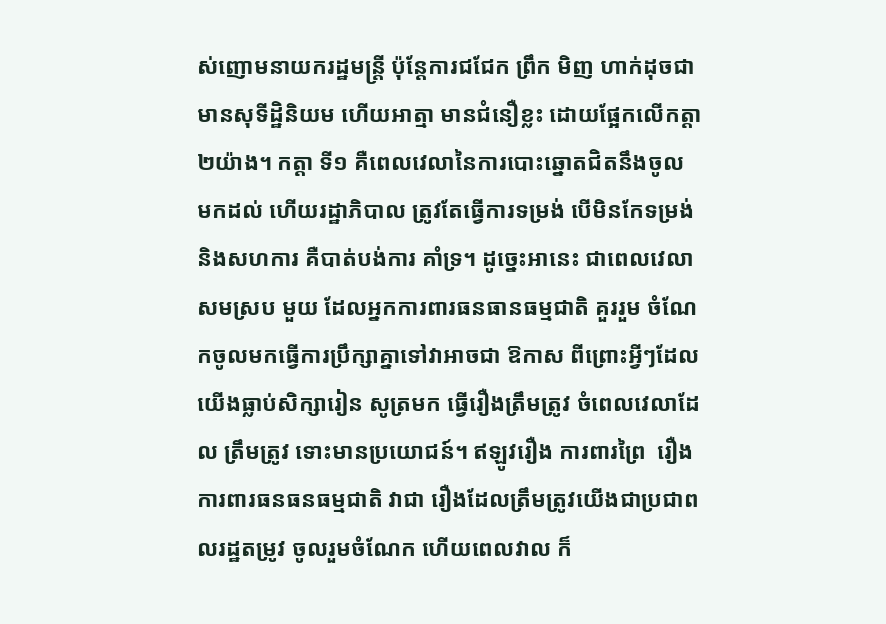ស់ញោមនាយករដ្ឋមន្ត្រី ប៉ុន្តែការជជែក ព្រឹក មិញ ហាក់ដុចជាមានសុទីដ្ឋិនិយម ហើយអាត្មា មានជំនឿខ្លះ ដោយផ្អែកលើកត្តា២យ៉ាង។ កត្តា ទី១ គឺពេលវេលានៃការបោះឆ្នោតជិតនឹងចូល មកដល់ ហើយរដ្ឋាភិបាល ត្រូវតែធ្វើការទម្រង់ បើមិនកែទម្រង់ និងសហការ គឺបាត់បង់ការ គាំទ្រ។ ដូច្នេះអានេះ ជាពេលវេលាសមស្រប មួយ ដែលអ្នកការពារធនធានធម្មជាតិ គួររួម ចំណែកចូលមកធ្វើការប្រឹក្សាគ្នាទៅវាអាចជា ឱកាស ពីព្រោះអ្វីៗដែលយើងធ្លាប់សិក្សារៀន សូត្រមក ធ្វើរឿងត្រឹមត្រូវ ចំពេលវេលាដែល ត្រឹមត្រូវ ទោះមានប្រយោជន៍។ ឥឡូវរឿង ការពារព្រៃ  រឿងការពារធនធនធម្មជាតិ វាជា រឿងដែលត្រឹមត្រូវយើងជាប្រជាពលរដ្ឋតម្រូវ ចូលរួមចំណែក ហើយពេលវាល ក៏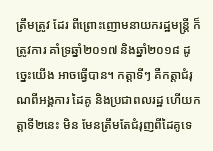ត្រឹមត្រូវ ដែរ ពីព្រោះញោមនាយករដ្ឋមន្ត្រី ក៏ត្រូវការ គាំទ្រឆ្នាំ២០១៧ និងឆ្នាំ២០១៨ ដូច្នេះយើង អាចធ្វើបាន។ កត្តាទីៗ គឺកត្តាជំរុណពីអង្គការ ដៃគូ និងប្រជាពលរដ្ឋ ហើយកត្តាទី២នេះ មិន មែនត្រឹមតែជំរុញពីដៃគូទេ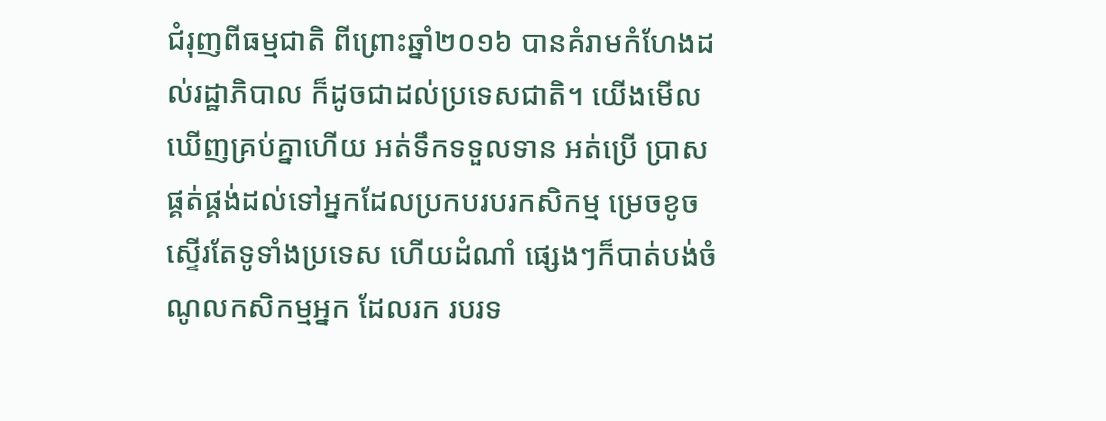ជំរុញពីធម្មជាតិ ពីព្រោះឆ្នាំ២០១៦ បានគំរាមកំហែងដល់រដ្ឋាភិបាល ក៏ដូចជាដល់ប្រទេសជាតិ។ យើងមើល ឃើញគ្រប់គ្នាហើយ អត់ទឹកទទួលទាន អត់ប្រើ ប្រាសផ្គត់ផ្គង់ដល់ទៅអ្នកដែលប្រកបរបរកសិកម្ម ម្រេចខូចស្ទើរតែទូទាំងប្រទេស ហើយដំណាំ ផ្សេងៗក៏បាត់បង់ចំណូលកសិកម្មអ្នក ដែលរក របរទ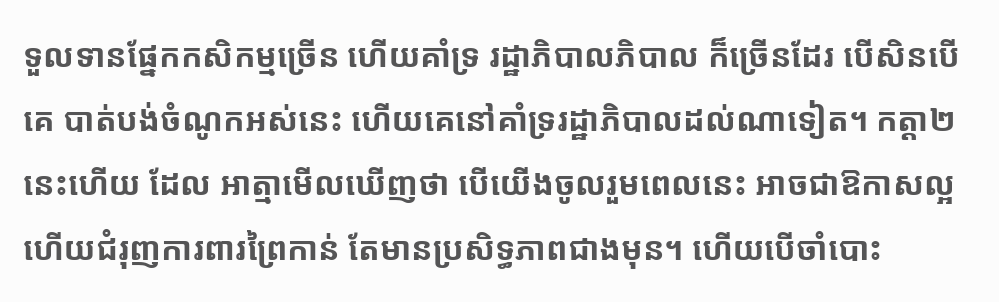ទួលទានផ្នែកកសិកម្មច្រើន ហើយគាំទ្រ រដ្ឋាភិបាលភិបាល ក៏ច្រើនដែរ បើសិនបើគេ បាត់បង់ចំណូកអស់នេះ ហើយគេនៅគាំទ្ររដ្ឋាភិបាលដល់ណាទៀត។ កត្តា២នេះហើយ ដែល អាត្មាមើលឃើញថា បើយើងចូលរួមពេលនេះ អាចជាឱកាសល្អ ហើយជំរុញការពារព្រៃកាន់ តែមានប្រសិទ្ធភាពជាងមុន។ ហើយបើចាំបោះ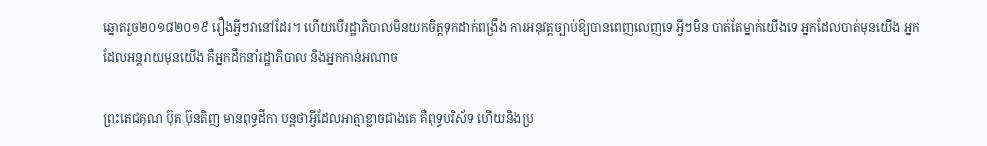ឆ្នោតរួច២០១៨២០១៩ រឿងអ្វីៗវានៅដែរ។ ហើយបើរដ្ឋាភិបាលមិនយកចិត្តទុកដាក់ពង្រឹង ការអនុវត្តច្បាប់ឱ្យបានពេញលេញទេ អ្វីៗមិន បាត់តែម្នាក់យើងទេ អ្នកដែលបាត់មុនយើង អ្នកដែលអន្តរាយមុនយើង គឺអ្នកដឹកនាំរដ្ឋាភិបាល និងអ្នកកាន់អណាច

ព្រះតេជគុណ ប៊ុត ប៊ុនតិញ មានពុទ្ធដីកា បន្តថាអ្វីដែលអាត្មាខ្លាចជាងគេ គឺពុទ្ធបរិស័ទ ហើយនិងប្រ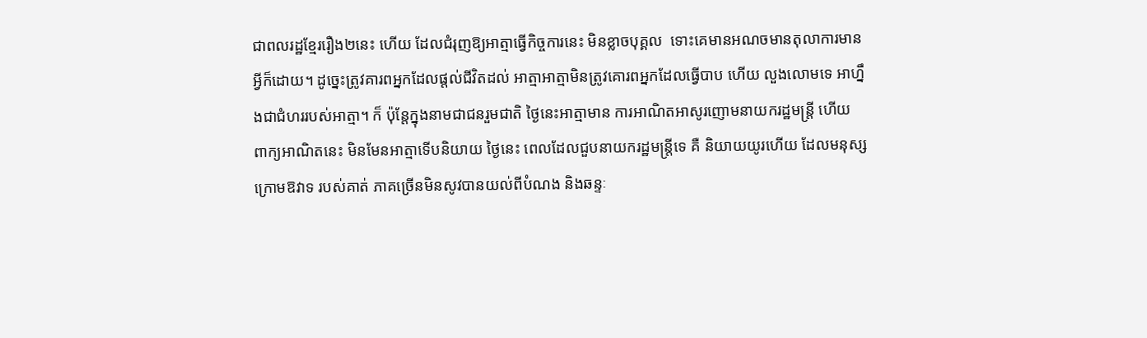ជាពលរដ្ឋខ្មែររឿង២នេះ ហើយ ដែលជំរុញឱ្យអាត្មាធ្វើកិច្ចការនេះ មិនខ្លាចបុគ្គល  ទោះគេមានអណចមានតុលាការមានអ្វីក៏ដោយ។ ដូច្នេះត្រូវគារពអ្នកដែលផ្តល់ជីវិតដល់ អាត្មាអាត្មាមិនត្រូវគោរពអ្នកដែលធ្វើបាប ហើយ លួងលោមទេ អាហ្នឹងជាជំហររបស់អាត្មា។ ក៏ ប៉ុន្តែក្នុងនាមជាជនរួមជាតិ ថ្ងៃនេះអាត្មាមាន ការអាណិតអាសូរញោមនាយករដ្ឋមន្ត្រី ហើយ ពាក្យអាណិតនេះ មិនមែនអាត្មាទើបនិយាយ ថ្ងៃនេះ ពេលដែលជួបនាយករដ្ឋមន្ត្រីទេ គឺ និយាយយូរហើយ ដែលមនុស្សក្រោមឱវាទ របស់គាត់ ភាគច្រើនមិនសូវបានយល់ពីបំណង និងឆន្ទៈ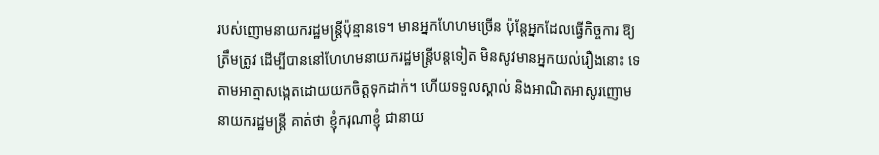របស់ញោមនាយករដ្ឋមន្ត្រីប៉ុន្មានទេ។ មានអ្នកហែហមច្រើន ប៉ុន្តែអ្នកដែលធ្វើកិច្ចការ ឱ្យត្រឹមត្រូវ ដើម្បីបាននៅហែហមនាយករដ្ឋមន្ត្រីបន្តទៀត មិនសូវមានអ្នកយល់រឿងនោះ ទេ តាមអាត្មាសង្កេតដោយយកចិត្តទុកដាក់។ ហើយទទួលស្គាល់ និងអាណិតអាសូរញោម នាយករដ្ឋមន្ត្រី គាត់ថា ខ្ញុំករុណាខ្ញុំ ជានាយ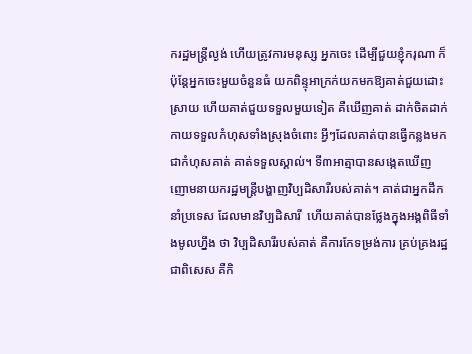ករដ្ឋមន្ត្រីល្ងង់ ហើយត្រូវការមនុស្ស អ្នកចេះ ដើម្បីជួយខ្ញុំករុណា ក៏ប៉ុន្តែអ្នកចេះមួយចំនួនធំ យកពិន្ទុអាក្រក់យកមកឱ្យគាត់ជួយដោះស្រាយ ហើយគាត់ជួយទទួលមួយទៀត គឺឃើញគាត់ ដាក់ចិតដាក់កាយទទួលកំហុសទាំងស្រុងចំពោះ អ្វីៗដែលគាត់បានធ្វើកន្លងមក ជាកំហុសគាត់ គាត់ទទួលស្គាល់។ ទី៣អាត្មាបានសង្កេតឃើញ ញោមនាយករដ្ឋមន្ត្រីបង្ហាញវិប្បដិសារីរបស់គាត់។ គាត់ជាអ្នកដឹកនាំប្រទេស ដែលមានវិប្បដិសារី  ហើយគាត់បានថ្លែងក្នុងអង្គពិធីទាំងមូលហ្នឹង ថា វិប្បដិសារីរបស់គាត់ គឺការកែទម្រង់ការ គ្រប់គ្រងរដ្ឋ ជាពិសេស គឺកិ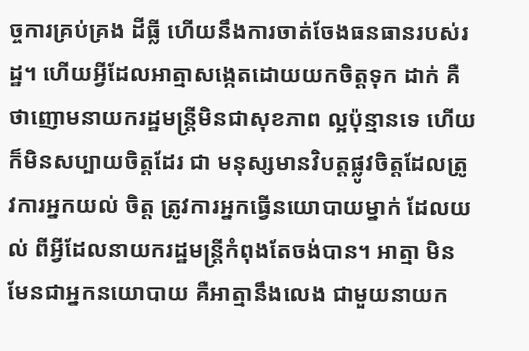ច្ចការគ្រប់គ្រង ដីធ្លី ហើយនឹងការចាត់ចែងធនធានរបស់រដ្ឋ។ ហើយអ្វីដែលអាត្មាសង្កេតដោយយកចិត្តទុក ដាក់ គឺថាញោមនាយករដ្ឋមន្ត្រីមិនជាសុខភាព ល្អប៉ុន្មានទេ ហើយក៏មិនសប្បាយចិត្តដែរ ជា មនុស្សមានវិបត្តផ្លូវចិត្តដែលត្រូវការអ្នកយល់ ចិត្ត ត្រូវការអ្នកធ្វើនយោបាយម្នាក់ ដែលយល់ ពីអ្វីដែលនាយករដ្ឋមន្ត្រីកំពុងតែចង់បាន។ អាត្មា មិនមែនជាអ្នកនយោបាយ គឺអាត្មានឹងលេង ជាមួយនាយក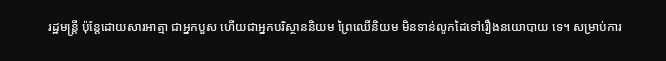រដ្ឋមន្ត្រី ប៉ុន្តែដោយសារអាត្មា ជាអ្នកបួស ហើយជាអ្នកបរិស្ថាននិយម ព្រៃឈើនិយម មិនទាន់លូកដៃទៅរឿងនយោបាយ ទេ។ សម្រាប់ការ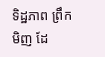ទិដ្ឋភាព ព្រឹកមិញ ដែ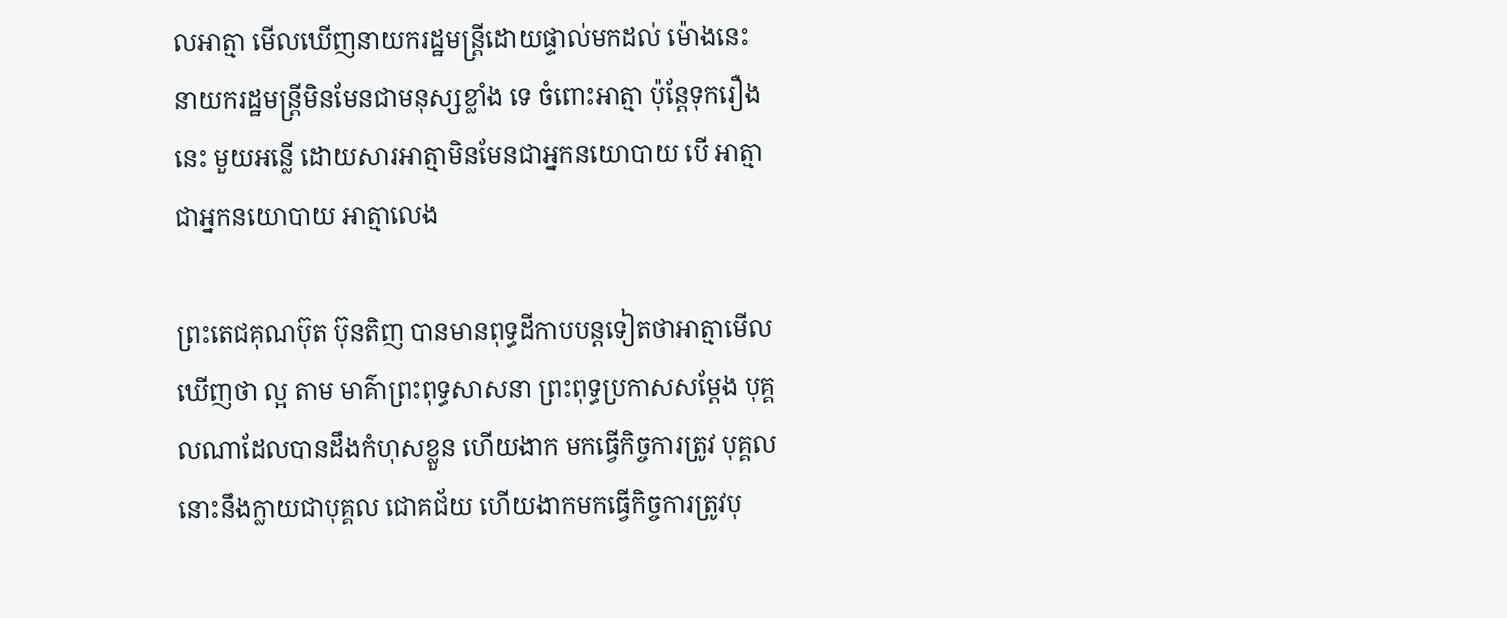លអាត្មា មើលឃើញនាយករដ្ឋមន្ត្រីដោយផ្ទាល់មកដល់ ម៉ោងនេះ នាយករដ្ឋមន្ត្រីមិនមែនជាមនុស្សខ្លាំង ទេ ចំពោះអាត្មា ប៉ុន្តែទុករឿងនេះ មួយអន្លើ ដោយសារអាត្មាមិនមែនជាអ្នកនយោបាយ បើ អាត្មាជាអ្នកនយោបាយ អាត្មាលេង

ព្រះតេជគុណប៊ុត ប៊ុនតិញ បានមានពុទ្ធដីកាបបន្តទៀតថាអាត្មាមើលឃើញថា ល្អ តាម មាគ៌ាព្រះពុទ្ធសាសនា ព្រះពុទ្ធប្រកាសសម្តែង បុគ្គលណាដែលបានដឹងកំហុសខ្លួន ហើយងាក មកធ្វើកិច្ចការត្រូវ បុគ្គលនោះនឹងក្លាយជាបុគ្គល ជោគជ័យ ហើយងាកមកធ្វើកិច្ចការត្រូវបុ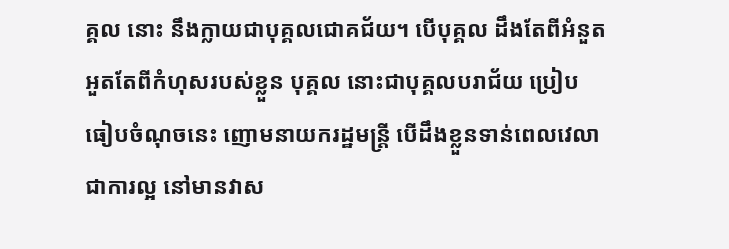គ្គល នោះ នឹងក្លាយជាបុគ្គលជោគជ័យ។ បើបុគ្គល ដឹងតែពីអំនួតអួតតែពីកំហុសរបស់ខ្លួន បុគ្គល នោះជាបុគ្គលបរាជ័យ ប្រៀបធៀបចំណុចនេះ ញោមនាយករដ្ឋមន្ត្រី បើដឹងខ្លួនទាន់ពេលវេលា ជាការល្អ នៅមានវាស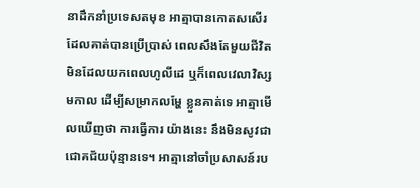នាដឹកនាំប្រទេសតមុខ អាត្មាបានកោតសសើរដែលគាត់បានប្រើប្រាស់ ពេលសឹងតែមួយជីវិតមិនដែលយកពេលហូលីដេ ឬក៏ពេលវេលាវិស្សមកាល ដើម្បីសម្រាកលម្ហែ ខ្លួនគាត់ទេ អាត្មាមើលឃើញថា ការធ្វើការ យ៉ាងនេះ នឹងមិនសូវជាជោគជ័យប៉ុន្មានទេ។ អាត្មានៅចាំប្រសាសន៍រប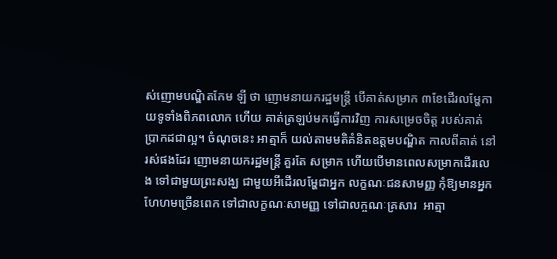ស់ញោមបណ្ឌិតកែម ឡី ថា ញោមនាយករដ្ឋមន្ត្រី បើគាត់សម្រាក ៣ខែដើរលម្ហែកាយទូទាំងពិភពលោក ហើយ គាត់ត្រឡប់មកធ្វើការវិញ ការសម្រេចចិត្ត របស់គាត់ប្រាកដជាល្អ។ ចំណុចនេះ អាត្មាក៏ យល់តាមមតិគំនិតឧត្តមបណ្ឌិត កាលពីគាត់ នៅរស់ផងដែរ ញោមនាយករដ្ឋមន្ត្រី គួរតែ សម្រាក ហើយបើមានពេលសម្រាកដើរលេង ទៅជាមួយព្រះសង្ឃ ជាមួយអីដើរលម្ហែជាអ្នក លក្ខណៈជនសាមញ្ញ កុំឱ្យមានអ្នកហែហមច្រើនពេក ទៅជាលក្ខណៈសាមញ្ញ ទៅជាលក្ចណៈគ្រសារ  អាត្មា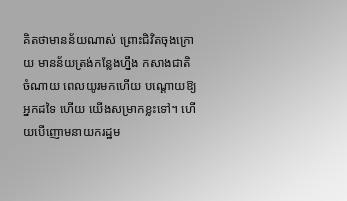គិតថាមានន័យណាស់ ព្រោះជិវិតចុងក្រោយ មានន័យត្រង់កន្លែងហ្នឹង កសាងជាតិ ចំណាយ ពេលយូរមកហើយ បណ្តោយឱ្យអ្នកដទៃ ហើយ យើងសម្រាកខ្លះទៅ។ ហើយបើញោមនាយករដ្ឋម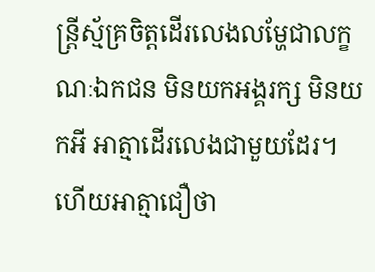ន្ត្រីស្ម័គ្រចិត្តដើរលេងលម្ហែជាលក្ខណៈឯកជន មិនយកអង្គរក្ស មិនយកអី អាត្មាដើរលេងជាមួយដែរ។ ហើយអាត្មាជឿថា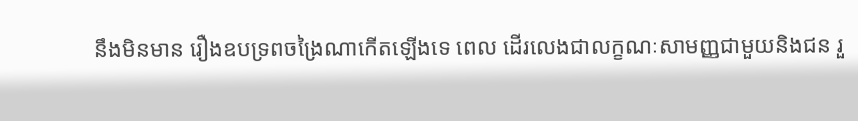នឹងមិនមាន រឿងឧបទ្រពចង្រៃណាកើតឡើងទេ ពេល ដើរលេងជាលក្ខណៈសាមញ្ញជាមួយនិងជន រួ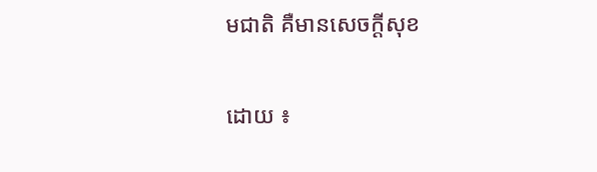មជាតិ គឺមានសេចក្តីសុខ

ដោយ ៖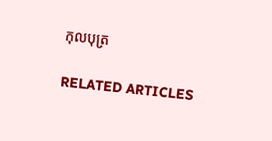កុលបុត្រ

RELATED ARTICLES